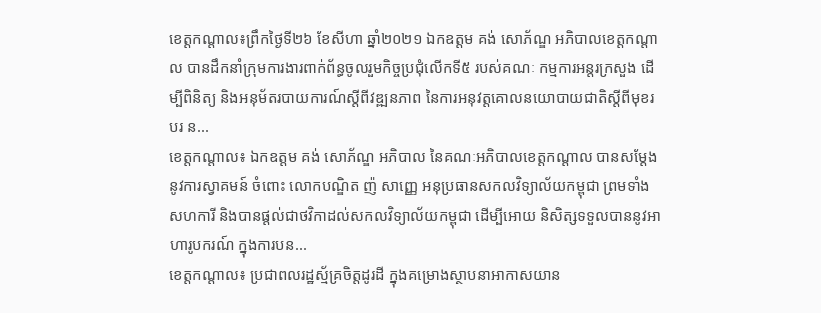ខេត្តកណ្តាល៖ព្រឹកថ្ងៃទី២៦ ខែសីហា ឆ្នាំ២០២១ ឯកឧត្តម គង់ សោភ័ណ្ឌ អភិបាលខេត្តកណ្តាល បានដឹកនាំក្រុមការងារពាក់ព័ន្ធចូលរួមកិច្ចប្រជុំលើកទី៥ របស់គណៈ កម្មការអន្តរក្រសួង ដើម្បីពិនិត្យ និងអនុម័តរបាយការណ៍ស្តីពីវឌ្ឍនភាព នៃការអនុវត្តគោលនយោបាយជាតិស្តីពីមុខរបរ ន...
ខេត្តកណ្ដាល៖ ឯកឧត្ដម គង់ សោភ័ណ្ឌ អភិបាល នៃគណៈអភិបាលខេត្តកណ្ដាល បានសម្ដែងនូវការស្វាគមន៍ ចំពោះ លោកបណ្ឌិត ញ៉ សាញ្ញេ អនុប្រធានសកលវិទ្យាល័យកម្ពុជា ព្រមទាំងសហការី និងបានផ្ដល់ជាថវិកាដល់សកលវិទ្យាល័យកម្ពុជា ដើម្បីអោយ និសិត្សទទួលបាននូវអាហារូបករណ៍ ក្នុងការបន...
ខេត្តកណ្ដាល៖ ប្រជាពលរដ្ឋស្ម័គ្រចិត្តដូរដី ក្នុងគម្រោងស្ថាបនាអាកាសយាន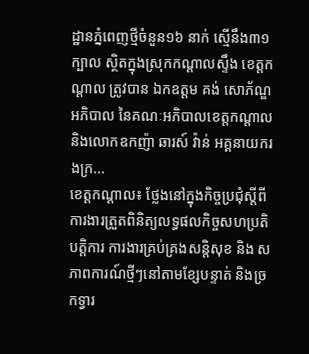ដ្ឋានភ្នំពេញថ្មីចំនួន១៦ នាក់ ស្មើនឹង៣១ក្បាល ស្ថិតក្នុងស្រុកកណ្តាលស្ទឹង ខេត្តកណ្ដាល ត្រូវបាន ឯកឧត្តម គង់ សោភ័ណ្ឌ អភិបាល នៃគណៈអភិបាលខេត្តកណ្តាល និងលោកឧកញ៉ា ឆារស៍ វ៉ាន់ អគ្គនាយករងក្រ...
ខេត្តកណ្តាល៖ ថ្លែងនៅក្នុងកិច្ចប្រជុំស្តីពីការងារត្រួតពិនិត្យលទ្ធផលកិច្ចសហប្រតិបត្តិការ ការងារគ្រប់គ្រងសន្តិសុខ និង សភាពការណ៍ថ្មីៗនៅតាមខ្សែបន្ទាត់ និងច្រកទ្វារ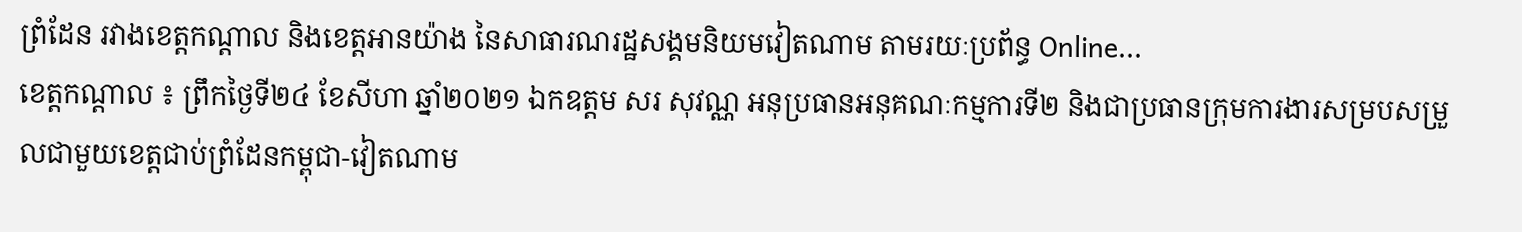ព្រំដែន រវាងខេត្តកណ្តាល និងខេត្តអានយ៉ាង នៃសាធារណរដ្ឋសង្គមនិយមវៀតណាម តាមរយៈប្រព័ន្ធ Online...
ខេត្តកណ្ដាល ៖ ព្រឹកថ្ងៃទី២៤ ខែសីហា ឆ្នាំ២០២១ ឯកឧត្ដម សរ សុវណ្ណ អនុប្រធានអនុគណៈកម្មការទី២ និងជាប្រធានក្រុមការងារសម្របសម្រួលជាមួយខេត្តជាប់ព្រំដែនកម្ពុជា-វៀតណាម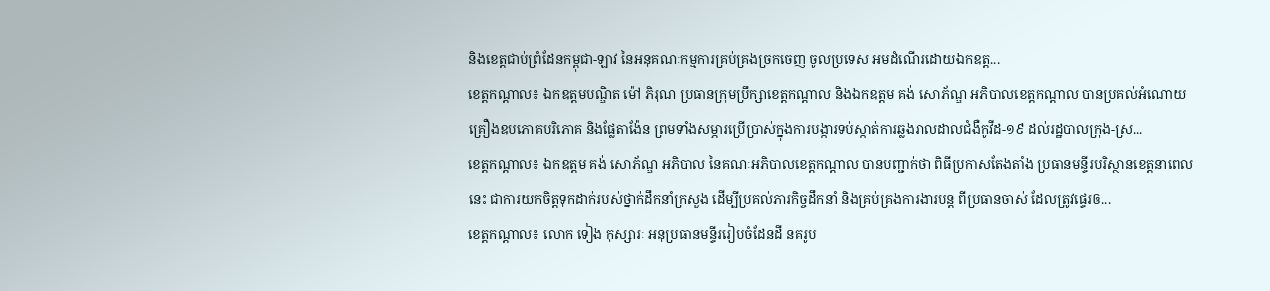និងខេត្តជាប់ព្រំដែនកម្ពុជា-ឡាវ នៃអនុគណៈកម្មការគ្រប់គ្រងច្រកចេញ ចូលប្រទេស អមដំណើរដោយឯកឧត្ត...
ខេត្តកណ្ដាល៖ ឯកឧត្តមបណ្ឌិត ម៉ៅ ភិរុណ ប្រធានក្រុមប្រឹក្សាខេត្តកណ្តាល និងឯកឧត្ដម គង់ សោភ័ណ្ឌ អភិបាលខេត្តកណ្ដាល បានប្រគល់អំណោយ គ្រឿងឧបភោគបរិភោគ និងផ្លែតាង៉ែន ព្រមទាំងសម្ភារប្រើប្រាស់ក្នុងការបង្ការទប់ស្កាត់ការឆ្លងរាលដាលជំងឺកូវីដ-១៩ ដល់រដ្ឋបាលក្រុង-ស្រ...
ខេត្តកណ្តាល៖ ឯកឧត្តម គង់ សោភ័ណ្ឌ អភិបាល នៃគណៈអភិបាលខេត្តកណ្តាល បានបញ្ជាក់ថា ពិធីប្រកាសតែងតាំង ប្រធានមន្ទីរបរិស្ថានខេត្តនាពេលនេះ ជាការយកចិត្តទុកដាក់របស់ថ្នាក់ដឹកនាំក្រសួង ដើម្បីប្រគល់ភារកិច្ចដឹកនាំ និងគ្រប់គ្រងការងារបន្ត ពីប្រធានចាស់ ដែលត្រូវផ្ទេរឲ...
ខេត្តកណ្តាល៖ លោក ទៀង កុស្សារៈ អនុប្រធានមន្ទីររៀបចំដែនដី នគរូប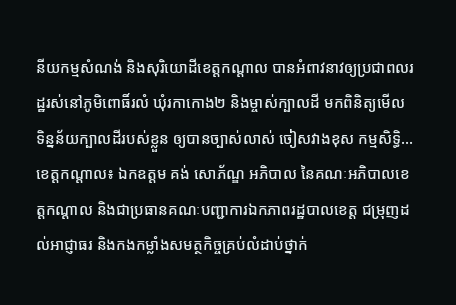នីយកម្មសំណង់ និងសុរិយោដីខេត្តកណ្តាល បានអំពាវនាវឲ្យប្រជាពលរដ្ឋរស់នៅភូមិពោធិ៍រលំ ឃុំរកាកោង២ និងម្ចាស់ក្បាលដី មកពិនិត្យមើល ទិន្នន័យក្បាលដីរបស់ខ្លួន ឲ្យបានច្បាស់លាស់ ចៀសវាងខុស កម្មសិទ្ធិ...
ខេត្តកណ្តាល៖ ឯកឧត្តម គង់ សោភ័ណ្ឌ អភិបាល នៃគណៈអភិបាលខេត្តកណ្តាល និងជាប្រធានគណៈបញ្ជាការឯកភាពរដ្ឋបាលខេត្ត ជម្រុញដល់អាជ្ញាធរ និងកងកម្លាំងសមត្ថកិច្ចគ្រប់លំដាប់ថ្នាក់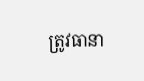ត្រូវធានា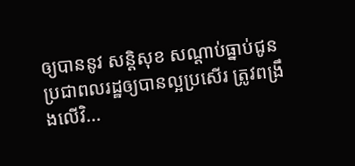ឲ្យបាននូវ សន្តិសុខ សណ្តាប់ធ្នាប់ជូនប្រជាពលរដ្ឋឲ្យបានល្អប្រសើរ ត្រូវពង្រឹងលើវិ...